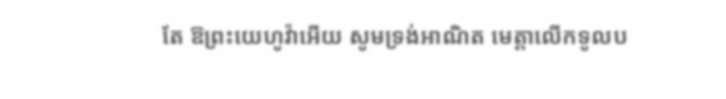តែ ឱព្រះយេហូវ៉ាអើយ សូមទ្រង់អាណិត មេត្តាលើកទូលប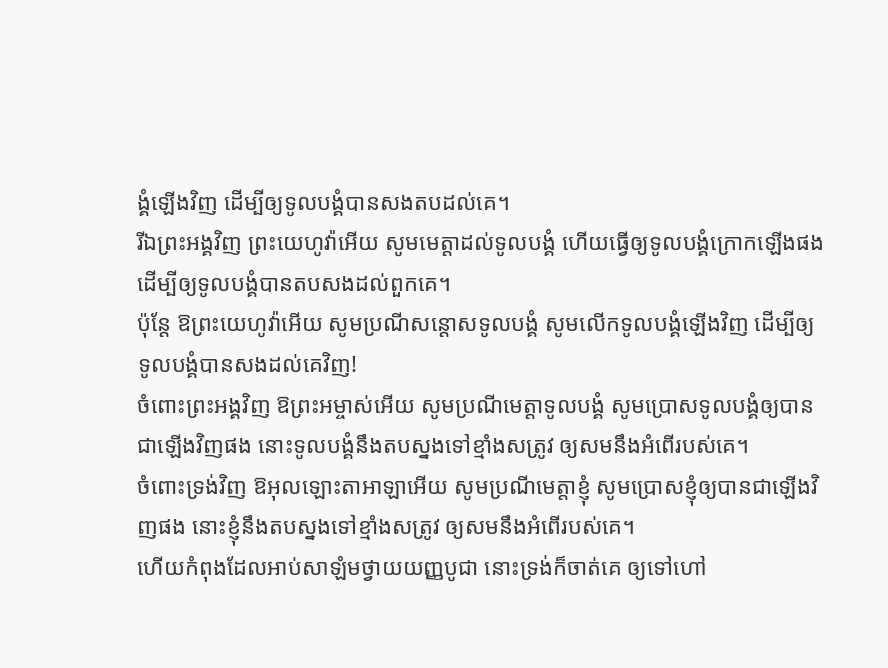ង្គំឡើងវិញ ដើម្បីឲ្យទូលបង្គំបានសងតបដល់គេ។
រីឯព្រះអង្គវិញ ព្រះយេហូវ៉ាអើយ សូមមេត្តាដល់ទូលបង្គំ ហើយធ្វើឲ្យទូលបង្គំក្រោកឡើងផង ដើម្បីឲ្យទូលបង្គំបានតបសងដល់ពួកគេ។
ប៉ុន្ដែ ឱព្រះយេហូវ៉ាអើយ សូមប្រណីសន្ដោសទូលបង្គំ សូមលើកទូលបង្គំឡើងវិញ ដើម្បីឲ្យទូលបង្គំបានសងដល់គេវិញ!
ចំពោះព្រះអង្គវិញ ឱព្រះអម្ចាស់អើយ សូមប្រណីមេត្តាទូលបង្គំ សូមប្រោសទូលបង្គំឲ្យបានជាឡើងវិញផង នោះទូលបង្គំនឹងតបស្នងទៅខ្មាំងសត្រូវ ឲ្យសមនឹងអំពើរបស់គេ។
ចំពោះទ្រង់វិញ ឱអុលឡោះតាអាឡាអើយ សូមប្រណីមេត្តាខ្ញុំ សូមប្រោសខ្ញុំឲ្យបានជាឡើងវិញផង នោះខ្ញុំនឹងតបស្នងទៅខ្មាំងសត្រូវ ឲ្យសមនឹងអំពើរបស់គេ។
ហើយកំពុងដែលអាប់សាឡំមថ្វាយយញ្ញបូជា នោះទ្រង់ក៏ចាត់គេ ឲ្យទៅហៅ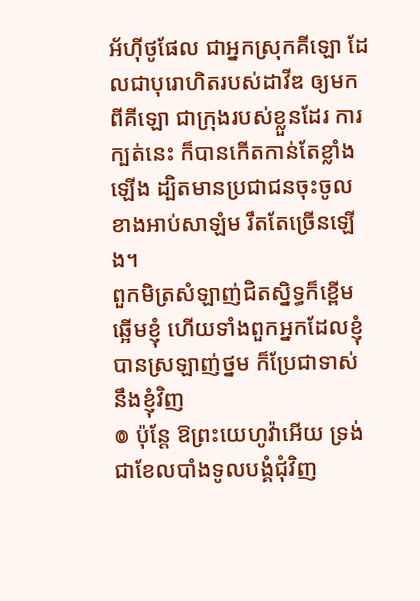អ័ហ៊ីថូផែល ជាអ្នកស្រុកគីឡោ ដែលជាបុរោហិតរបស់ដាវីឌ ឲ្យមកពីគីឡោ ជាក្រុងរបស់ខ្លួនដែរ ការក្បត់នេះ ក៏បានកើតកាន់តែខ្លាំងឡើង ដ្បិតមានប្រជាជនចុះចូលខាងអាប់សាឡំម រឹតតែច្រើនឡើង។
ពួកមិត្រសំឡាញ់ជិតស្និទ្ធក៏ខ្ពើមឆ្អើមខ្ញុំ ហើយទាំងពួកអ្នកដែលខ្ញុំបានស្រឡាញ់ថ្នម ក៏ប្រែជាទាស់នឹងខ្ញុំវិញ
៙ ប៉ុន្តែ ឱព្រះយេហូវ៉ាអើយ ទ្រង់ជាខែលបាំងទូលបង្គំជុំវិញ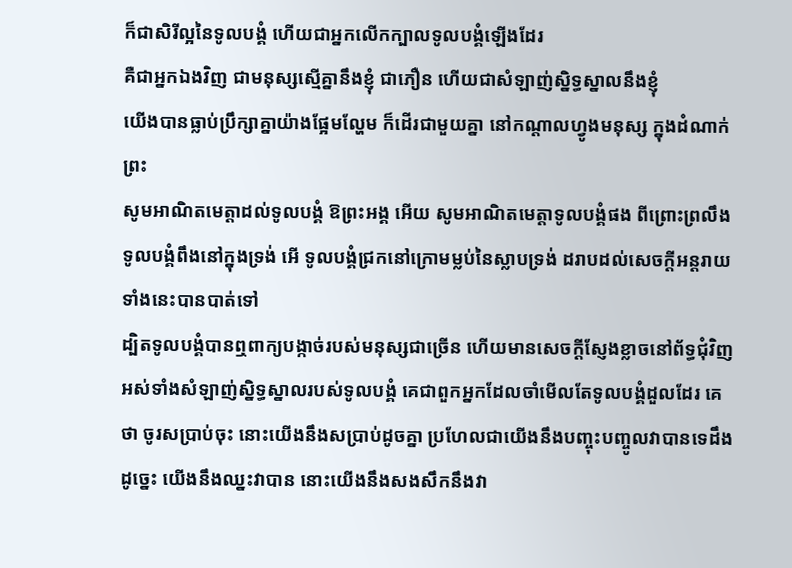ក៏ជាសិរីល្អនៃទូលបង្គំ ហើយជាអ្នកលើកក្បាលទូលបង្គំឡើងដែរ
គឺជាអ្នកឯងវិញ ជាមនុស្សស្មើគ្នានឹងខ្ញុំ ជាភឿន ហើយជាសំឡាញ់ស្និទ្ធស្នាលនឹងខ្ញុំ
យើងបានធ្លាប់ប្រឹក្សាគ្នាយ៉ាងផ្អែមល្ហែម ក៏ដើរជាមួយគ្នា នៅកណ្តាលហ្វូងមនុស្ស ក្នុងដំណាក់ព្រះ
សូមអាណិតមេត្តាដល់ទូលបង្គំ ឱព្រះអង្គ អើយ សូមអាណិតមេត្តាទូលបង្គំផង ពីព្រោះព្រលឹងទូលបង្គំពឹងនៅក្នុងទ្រង់ អើ ទូលបង្គំជ្រកនៅក្រោមម្លប់នៃស្លាបទ្រង់ ដរាបដល់សេចក្ដីអន្តរាយទាំងនេះបានបាត់ទៅ
ដ្បិតទូលបង្គំបានឮពាក្យបង្កាច់របស់មនុស្សជាច្រើន ហើយមានសេចក្ដីស្ញែងខ្លាចនៅព័ទ្ធជុំវិញ អស់ទាំងសំឡាញ់ស្និទ្ធស្នាលរបស់ទូលបង្គំ គេជាពួកអ្នកដែលចាំមើលតែទូលបង្គំដួលដែរ គេថា ចូរសប្រាប់ចុះ នោះយើងនឹងសប្រាប់ដូចគ្នា ប្រហែលជាយើងនឹងបញ្ចុះបញ្ចូលវាបានទេដឹង ដូច្នេះ យើងនឹងឈ្នះវាបាន នោះយើងនឹងសងសឹកនឹងវា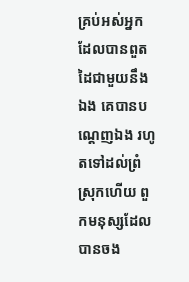គ្រប់អស់អ្នកដែលបានពួតដៃជាមួយនឹងឯង គេបានបណ្តេញឯង រហូតទៅដល់ព្រំស្រុកហើយ ពួកមនុស្សដែលបានចង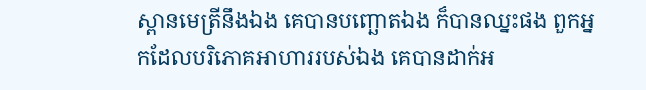ស្ពានមេត្រីនឹងឯង គេបានបញ្ឆោតឯង ក៏បានឈ្នះផង ពួកអ្នកដែលបរិភោគអាហាររបស់ឯង គេបានដាក់អ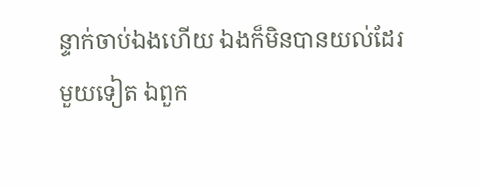ន្ទាក់ចាប់ឯងហើយ ឯងក៏មិនបានយល់ដែរ
មួយទៀត ឯពួក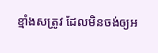ខ្មាំងសត្រូវ ដែលមិនចង់ឲ្យអ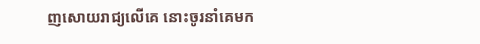ញសោយរាជ្យលើគេ នោះចូរនាំគេមក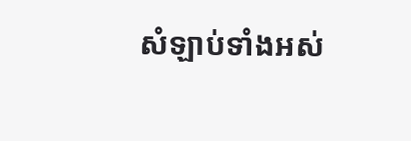សំឡាប់ទាំងអស់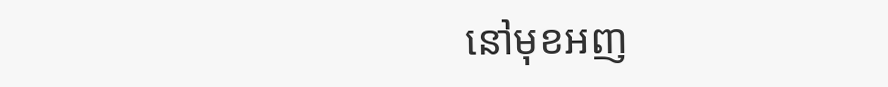នៅមុខអញ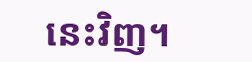នេះវិញ។